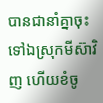បានជានាំគ្នាចុះទៅឯស្រុកមីស៊ាវិញ ហើយខំចូ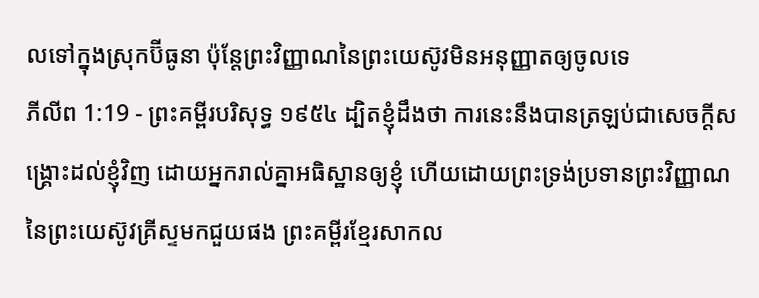លទៅក្នុងស្រុកប៊ីធូនា ប៉ុន្តែព្រះវិញ្ញាណនៃព្រះយេស៊ូវមិនអនុញ្ញាតឲ្យចូលទេ
ភីលីព 1:19 - ព្រះគម្ពីរបរិសុទ្ធ ១៩៥៤ ដ្បិតខ្ញុំដឹងថា ការនេះនឹងបានត្រឡប់ជាសេចក្ដីសង្គ្រោះដល់ខ្ញុំវិញ ដោយអ្នករាល់គ្នាអធិស្ឋានឲ្យខ្ញុំ ហើយដោយព្រះទ្រង់ប្រទានព្រះវិញ្ញាណ នៃព្រះយេស៊ូវគ្រីស្ទមកជួយផង ព្រះគម្ពីរខ្មែរសាកល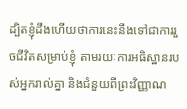ដ្បិតខ្ញុំដឹងហើយថាការនេះនឹងទៅជាការរួចជីវិតសម្រាប់ខ្ញុំ តាមរយៈការអធិស្ឋានរបស់អ្នករាល់គ្នា និងជំនួយពីព្រះវិញ្ញាណ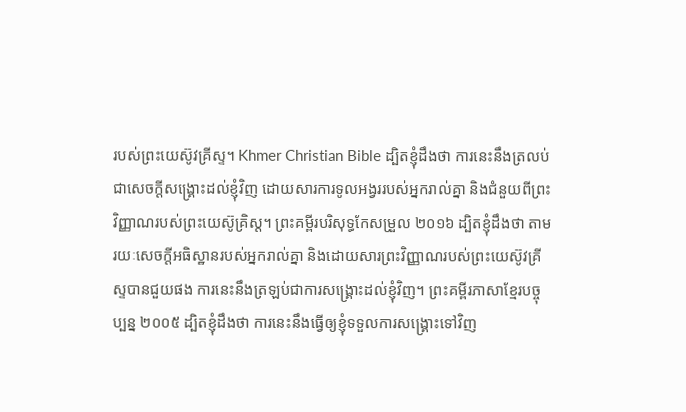របស់ព្រះយេស៊ូវគ្រីស្ទ។ Khmer Christian Bible ដ្បិតខ្ញុំដឹងថា ការនេះនឹងត្រលប់ជាសេចក្ដីសង្គ្រោះដល់ខ្ញុំវិញ ដោយសារការទូលអង្វររបស់អ្នករាល់គ្នា និងជំនួយពីព្រះវិញ្ញាណរបស់ព្រះយេស៊ូគ្រិស្ដ។ ព្រះគម្ពីរបរិសុទ្ធកែសម្រួល ២០១៦ ដ្បិតខ្ញុំដឹងថា តាមរយៈសេចក្តីអធិស្ឋានរបស់អ្នករាល់គ្នា និងដោយសារព្រះវិញ្ញាណរបស់ព្រះយេស៊ូវគ្រីស្ទបានជួយផង ការនេះនឹងត្រឡប់ជាការសង្គ្រោះដល់ខ្ញុំវិញ។ ព្រះគម្ពីរភាសាខ្មែរបច្ចុប្បន្ន ២០០៥ ដ្បិតខ្ញុំដឹងថា ការនេះនឹងធ្វើឲ្យខ្ញុំទទួលការសង្គ្រោះទៅវិញ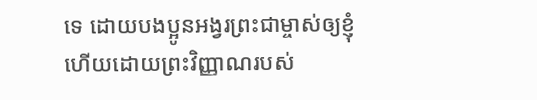ទេ ដោយបងប្អូនអង្វរព្រះជាម្ចាស់ឲ្យខ្ញុំ ហើយដោយព្រះវិញ្ញាណរបស់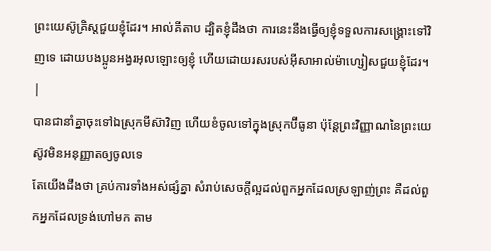ព្រះយេស៊ូគ្រិស្តជួយខ្ញុំដែរ។ អាល់គីតាប ដ្បិតខ្ញុំដឹងថា ការនេះនឹងធ្វើឲ្យខ្ញុំទទួលការសង្គ្រោះទៅវិញទេ ដោយបងប្អូនអង្វរអុលឡោះឲ្យខ្ញុំ ហើយដោយរសរបស់អ៊ីសាអាល់ម៉ាហ្សៀសជួយខ្ញុំដែរ។ |
បានជានាំគ្នាចុះទៅឯស្រុកមីស៊ាវិញ ហើយខំចូលទៅក្នុងស្រុកប៊ីធូនា ប៉ុន្តែព្រះវិញ្ញាណនៃព្រះយេស៊ូវមិនអនុញ្ញាតឲ្យចូលទេ
តែយើងដឹងថា គ្រប់ការទាំងអស់ផ្សំគ្នា សំរាប់សេចក្ដីល្អដល់ពួកអ្នកដែលស្រឡាញ់ព្រះ គឺដល់ពួកអ្នកដែលទ្រង់ហៅមក តាម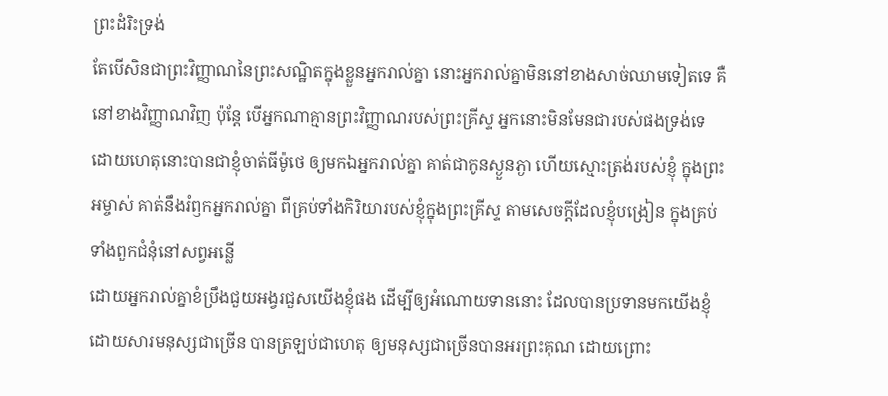ព្រះដំរិះទ្រង់
តែបើសិនជាព្រះវិញ្ញាណនៃព្រះសណ្ឋិតក្នុងខ្លួនអ្នករាល់គ្នា នោះអ្នករាល់គ្នាមិននៅខាងសាច់ឈាមទៀតទេ គឺនៅខាងវិញ្ញាណវិញ ប៉ុន្តែ បើអ្នកណាគ្មានព្រះវិញ្ញាណរបស់ព្រះគ្រីស្ទ អ្នកនោះមិនមែនជារបស់ផងទ្រង់ទេ
ដោយហេតុនោះបានជាខ្ញុំចាត់ធីម៉ូថេ ឲ្យមកឯអ្នករាល់គ្នា គាត់ជាកូនស្ងួនភ្ងា ហើយស្មោះត្រង់របស់ខ្ញុំ ក្នុងព្រះអម្ចាស់ គាត់នឹងរំឭកអ្នករាល់គ្នា ពីគ្រប់ទាំងកិរិយារបស់ខ្ញុំក្នុងព្រះគ្រីស្ទ តាមសេចក្ដីដែលខ្ញុំបង្រៀន ក្នុងគ្រប់ទាំងពួកជំនុំនៅសព្វអន្លើ
ដោយអ្នករាល់គ្នាខំប្រឹងជួយអង្វរជួសយើងខ្ញុំផង ដើម្បីឲ្យអំណោយទាននោះ ដែលបានប្រទានមកយើងខ្ញុំ ដោយសារមនុស្សជាច្រើន បានត្រឡប់ជាហេតុ ឲ្យមនុស្សជាច្រើនបានអរព្រះគុណ ដោយព្រោះ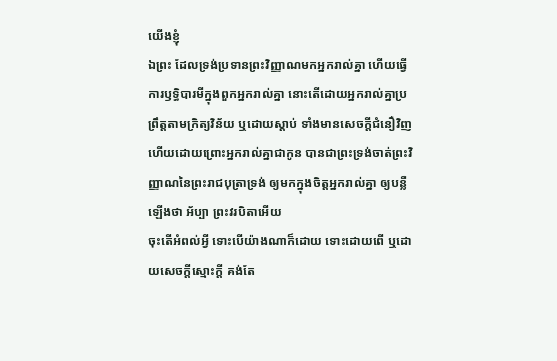យើងខ្ញុំ
ឯព្រះ ដែលទ្រង់ប្រទានព្រះវិញ្ញាណមកអ្នករាល់គ្នា ហើយធ្វើការឫទ្ធិបារមីក្នុងពួកអ្នករាល់គ្នា នោះតើដោយអ្នករាល់គ្នាប្រព្រឹត្តតាមក្រិត្យវិន័យ ឬដោយស្តាប់ ទាំងមានសេចក្ដីជំនឿវិញ
ហើយដោយព្រោះអ្នករាល់គ្នាជាកូន បានជាព្រះទ្រង់ចាត់ព្រះវិញ្ញាណនៃព្រះរាជបុត្រាទ្រង់ ឲ្យមកក្នុងចិត្តអ្នករាល់គ្នា ឲ្យបន្លឺឡើងថា អ័ប្បា ព្រះវរបិតាអើយ
ចុះតើអំពល់អ្វី ទោះបើយ៉ាងណាក៏ដោយ ទោះដោយពើ ឬដោយសេចក្ដីស្មោះក្តី គង់តែ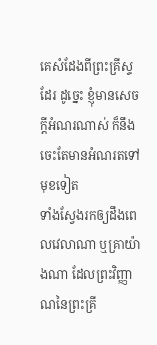គេសំដែងពីព្រះគ្រីស្ទដែរ ដូច្នេះ ខ្ញុំមានសេចក្ដីអំណរណាស់ ក៏នឹងចេះតែមានអំណរតទៅមុខទៀត
ទាំងស្វែងរកឲ្យដឹងពេលវេលាណា ឬគ្រាយ៉ាងណា ដែលព្រះវិញ្ញាណនៃព្រះគ្រី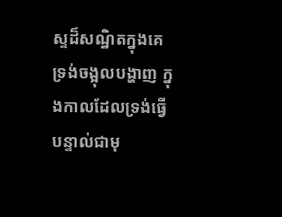ស្ទដ៏សណ្ឋិតក្នុងគេ ទ្រង់ចង្អុលបង្ហាញ ក្នុងកាលដែលទ្រង់ធ្វើបន្ទាល់ជាមុ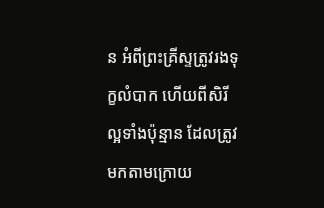ន អំពីព្រះគ្រីស្ទត្រូវរងទុក្ខលំបាក ហើយពីសិរីល្អទាំងប៉ុន្មាន ដែលត្រូវមកតាមក្រោយ